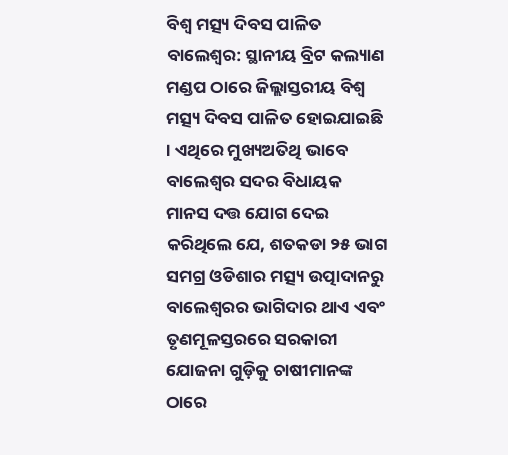ବିଶ୍ୱ ମତ୍ସ୍ୟ ଦିବସ ପାଳିତ
ବାଲେଶ୍ୱର: ସ୍ଥାନୀୟ ବ୍ରିଟ କଲ୍ୟାଣ ମଣ୍ଡପ ଠାରେ ଜିଲ୍ଲାସ୍ତରୀୟ ବିଶ୍ୱ ମତ୍ସ୍ୟ ଦିବସ ପାଳିତ ହୋଇଯାଇଛି । ଏଥିରେ ମୁଖ୍ୟଅତିଥି ଭାବେ ବାଲେଶ୍ୱର ସଦର ବିଧାୟକ ମାନସ ଦତ୍ତ ଯୋଗ ଦେଇ କରିଥିଲେ ଯେ, ଶତକଡା ୨୫ ଭାଗ ସମଗ୍ର ଓଡିଶାର ମତ୍ସ୍ୟ ଉତ୍ପାଦାନରୁ ବାଲେଶ୍ୱରର ଭାଗିଦାର ଥାଏ ଏବଂ ତୃଣମୂଳସ୍ତରରେ ସରକାରୀ ଯୋଜନା ଗୁଡ଼ିକୁ ଚାଷୀମାନଙ୍କ ଠାରେ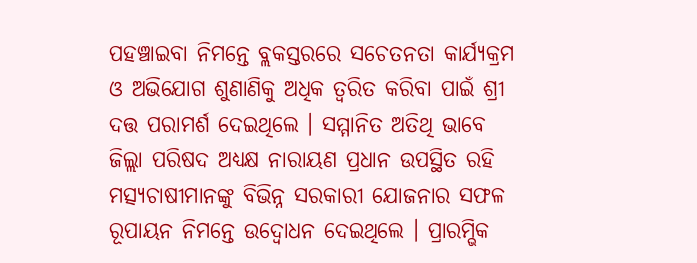ପହଞ୍ଚାଇବା ନିମନ୍ତେ ବ୍ଲକସ୍ତରରେ ସଚେତନତା କାର୍ଯ୍ୟକ୍ରମ ଓ ଅଭିଯୋଗ ଶୁଣାଣିକୁ ଅଧିକ ତ୍ୱରିତ କରିବା ପାଇଁ ଶ୍ରୀ ଦତ୍ତ ପରାମର୍ଶ ଦେଇଥିଲେ । ସମ୍ମାନିତ ଅତିଥି ଭାବେ ଜିଲ୍ଲା ପରିଷଦ ଅଧ୍ୟକ୍ଷ ନାରାୟଣ ପ୍ରଧାନ ଉପସ୍ଥିତ ରହି ମତ୍ସ୍ୟଚାଷୀମାନଙ୍କୁ ବିଭିନ୍ନ ସରକାରୀ ଯୋଜନାର ସଫଳ ରୂପାୟନ ନିମନ୍ତେ ଉଦ୍ବୋଧନ ଦେଇଥିଲେ । ପ୍ରାରମ୍ଭିକ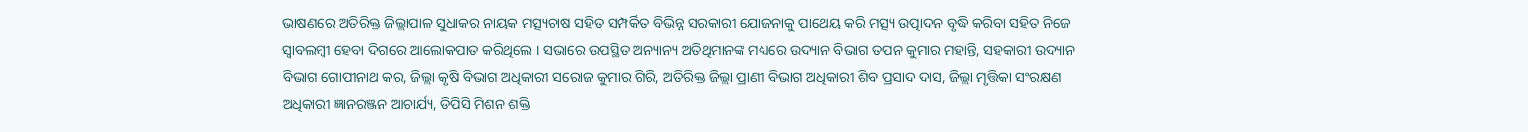ଭାଷଣରେ ଅତିରିକ୍ତ ଜିଲ୍ଲାପାଳ ସୁଧାକର ନାୟକ ମତ୍ସ୍ୟଚାଷ ସହିତ ସମ୍ପର୍କିତ ବିଭିନ୍ନ ସରକାରୀ ଯୋଜନାକୁ ପାଥେୟ କରି ମତ୍ସ୍ୟ ଉତ୍ପାଦନ ବୃଦ୍ଧି କରିବା ସହିତ ନିଜେ ସ୍ୱାବଲମ୍ବୀ ହେବା ଦିଗରେ ଆଲୋକପାତ କରିଥିଲେ । ସଭାରେ ଉପସ୍ଥିତ ଅନ୍ୟାନ୍ୟ ଅତିଥିମାନଙ୍କ ମଧ୍ୟରେ ଉଦ୍ୟାନ ବିଭାଗ ତପନ କୁମାର ମହାନ୍ତି, ସହକାରୀ ଉଦ୍ୟାନ ବିଭାଗ ଗୋପୀନାଥ କର, ଜିଲ୍ଲା କୃଷି ବିଭାଗ ଅଧିକାରୀ ସରୋଜ କୁମାର ଗିରି, ଅତିରିକ୍ତ ଜିଲ୍ଲା ପ୍ରାଣୀ ବିଭାଗ ଅଧିକାରୀ ଶିବ ପ୍ରସାଦ ଦାସ, ଜିଲ୍ଲା ମୃତ୍ତିକା ସଂରକ୍ଷଣ ଅଧିକାରୀ ଜ୍ଞାନରଞ୍ଜନ ଆଚାର୍ଯ୍ୟ, ଡିପିସି ମିଶନ ଶକ୍ତି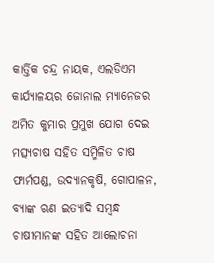କାର୍ତ୍ତିକ ଚନ୍ଦ୍ର ନାୟକ, ଏଲଡିଏମ କାର୍ଯ୍ୟାଳୟର ଜୋନାଲ ମ୍ୟାନେଜର ଅମିତ କୁମାର ପ୍ରମୁଖ ଯୋଗ ଦେଇ ମତ୍ସ୍ୟଚାଷ ସହିତ ସମ୍ମିଳିତ ଚାଷ ଫାର୍ମପଣ୍ଡ, ଉଦ୍ୟାନକୃଷି, ଗୋପାଳନ, ବ୍ୟାଙ୍କ ଋଣ ଇତ୍ୟାଦି ସମ୍ୱନ୍ଧ ଚାଷୀମାନଙ୍କ ସହିତ ଆଲୋଚନା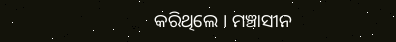କରିଥିଲେ । ମଞ୍ଚାସୀନ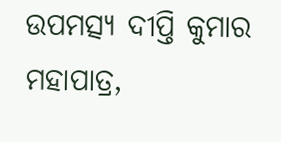ଉପମତ୍ସ୍ୟ ଦୀପ୍ତି କୁମାର ମହାପାତ୍ର,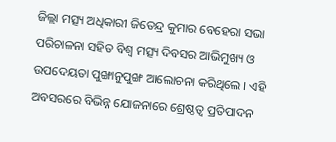ଜିଲ୍ଲା ମତ୍ସ୍ୟ ଅଧିକାରୀ ଜିତେନ୍ଦ୍ର କୁମାର ବେହେରା ସଭା ପରିଚାଳନା ସହିତ ବିଶ୍ୱ ମତ୍ସ୍ୟ ଦିବସର ଆଭିମୁଖ୍ୟ ଓ ଉପଦେୟତା ପୁଙ୍ଖାନୁପୁଙ୍ଖ ଆଲୋଚନା କରିଥିଲେ । ଏହି ଅବସରରେ ବିଭିନ୍ନ ଯୋଜନାରେ ଶ୍ରେଷ୍ଠତ୍ୱ ପ୍ରତିପାଦନ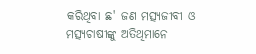କରିଥିବା ଛ' ଜଣ ମତ୍ସ୍ୟଜୀବୀ ଓ ମତ୍ସ୍ୟଚାଷୀଙ୍କୁ ଅତିଥିମାନେ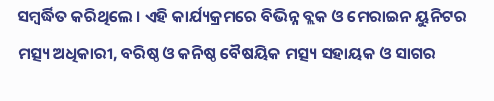ସମ୍ବର୍ଦ୍ଧିତ କରିଥିଲେ । ଏହି କାର୍ଯ୍ୟକ୍ରମରେ ବିଭିନ୍ନ ବ୍ଲକ ଓ ମେରାଇନ ୟୁନିଟର ମତ୍ସ୍ୟ ଅଧିକାରୀ, ବରିଷ୍ଠ ଓ କନିଷ୍ଠ ବୈଷୟିକ ମତ୍ସ୍ୟ ସହାୟକ ଓ ସାଗର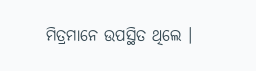ମିତ୍ରମାନେ ଉପସ୍ଥିତ ଥିଲେ ।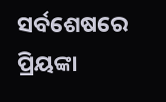ସର୍ବଶେଷରେ ପ୍ରିୟଙ୍କା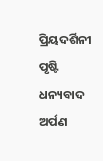ପ୍ରିୟଦର୍ଶିନୀ ପୃଷ୍ଟି ଧନ୍ୟବାଦ ଅର୍ପଣ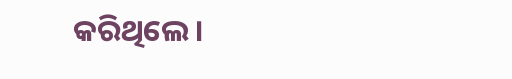କରିଥିଲେ ।